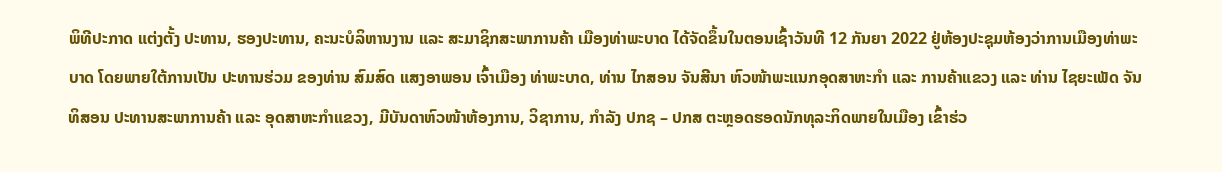ພິທີປະກາດ ແຕ່ງຕັ້ງ ປະທານ, ຮອງປະທານ, ຄະນະບໍລິຫານງານ ແລະ ສະມາຊິກສະພາການຄ້າ ເມືອງທ່າພະບາດ ໄດ້ຈັດຂຶ້ນໃນຕອນເຊົ້າວັນທີ 12 ກັນຍາ 2022 ຢູ່ຫ້ອງປະຊຸມຫ້ອງວ່າການເມືອງທ່າພະບາດ ໂດຍພາຍໃຕ້ການເປັນ ປະທານຮ່ວມ ຂອງທ່ານ ສົມສົດ ແສງອາພອນ ເຈົ້າເມືອງ ທ່າພະບາດ, ທ່ານ ໄກສອນ ຈັນສີນາ ຫົວໜ້າພະແນກອຸດສາຫະກໍາ ແລະ ການຄ້າແຂວງ ແລະ ທ່ານ ໄຊຍະເພັດ ຈັນທິສອນ ປະທານສະພາການຄ້າ ແລະ ອຸດສາຫະກໍາແຂວງ, ມີບັນດາຫົວໜ້າຫ້ອງການ, ວິຊາການ, ກໍາລັງ ປກຊ – ປກສ ຕະຫຼອດຮອດນັກທຸລະກິດພາຍໃນເມືອງ ເຂົ້າຮ່ວ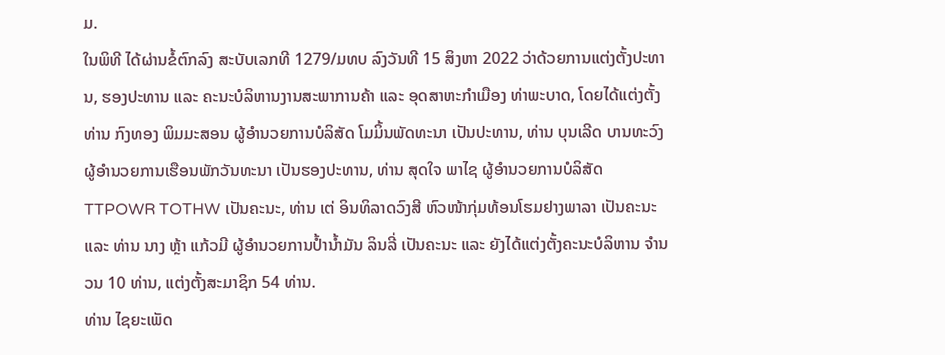ມ.
ໃນພິທີ ໄດ້ຜ່ານຂໍ້ຕົກລົງ ສະບັບເລກທີ 1279/ມທບ ລົງວັນທີ 15 ສິງຫາ 2022 ວ່າດ້ວຍການແຕ່ງຕັ້ງປະທານ, ຮອງປະທານ ແລະ ຄະນະບໍລິຫານງານສະພາການຄ້າ ແລະ ອຸດສາຫະກໍາເມືອງ ທ່າພະບາດ, ໂດຍໄດ້ແຕ່ງຕັ້ງ ທ່ານ ກົງທອງ ພິມມະສອນ ຜູ້ອໍານວຍການບໍລິສັດ ໂມມິ້ນພັດທະນາ ເປັນປະທານ, ທ່ານ ບຸນເລີດ ບານທະວົງ ຜູ້ອໍານວຍການເຮືອນພັກວັນທະນາ ເປັນຮອງປະທານ, ທ່ານ ສຸດໃຈ ພາໄຊ ຜູ້ອໍານວຍການບໍລິສັດ TTPOWR TOTHW ເປັນຄະນະ, ທ່ານ ເຕ່ ອິນທິລາດວົງສີ ຫົວໜ້າກຸ່ມທ້ອນໂຮມຢາງພາລາ ເປັນຄະນະ ແລະ ທ່ານ ນາງ ຫຼ້າ ແກ້ວມີ ຜູ້ອໍານວຍການປໍ້ານໍ້າມັນ ລິນລີ່ ເປັນຄະນະ ແລະ ຍັງໄດ້ແຕ່ງຕັ້ງຄະນະບໍລິຫານ ຈໍານວນ 10 ທ່ານ, ແຕ່ງຕັ້ງສະມາຊິກ 54 ທ່ານ.
ທ່ານ ໄຊຍະເພັດ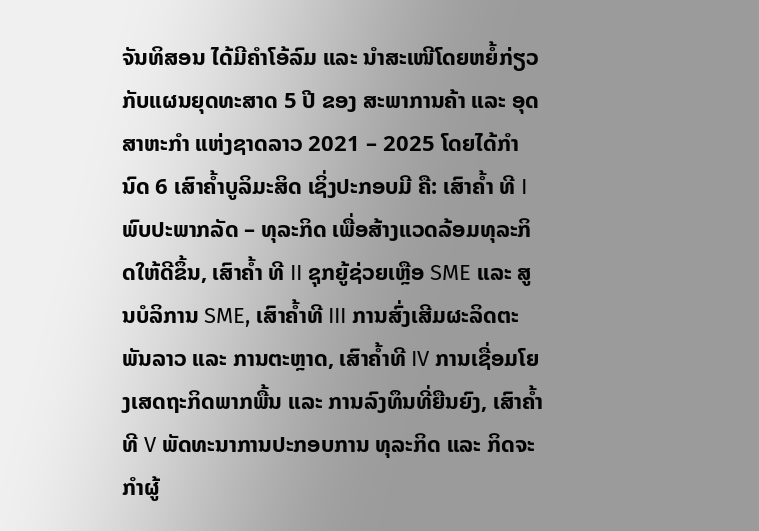ຈັນທິສອນ ໄດ້ມີຄຳໂອ້ລົມ ແລະ ນໍາສະເໜີໂດຍຫຍໍ້ກ່ຽວກັບແຜນຍຸດທະສາດ 5 ປີ ຂອງ ສະພາການຄ້າ ແລະ ອຸດສາຫະກຳ ແຫ່ງຊາດລາວ 2021 – 2025 ໂດຍໄດ້ກໍານົດ 6 ເສົາຄໍ້າບູລິມະສິດ ເຊິ່ງປະກອບມີ ຄື: ເສົາຄໍ້າ ທີ I ພົບປະພາກລັດ – ທຸລະກິດ ເພື່ອສ້າງແວດລ້ອມທຸລະກິດໃຫ້ດີຂຶ້ນ, ເສົາຄໍ້າ ທີ II ຊຸກຍູ້ຊ່ວຍເຫຼືອ SME ແລະ ສູນບໍລິການ SME, ເສົາຄໍ້າທີ III ການສົ່ງເສີມຜະລິດຕະພັນລາວ ແລະ ການຕະຫຼາດ, ເສົາຄໍ້າທີ IV ການເຊື່ອມໂຍງເສດຖະກິດພາກພື້ນ ແລະ ການລົງທຶນທີ່ຍືນຍົງ, ເສົາຄໍ້າ ທີ V ພັດທະນາການປະກອບການ ທຸລະກິດ ແລະ ກິດຈະກໍາຜູ້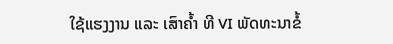ໃຊ້ແຮງງານ ແລະ ເສົາຄໍ້າ ທີ VI ພັດທະນາຂໍ້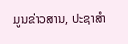ມູນຂ່າວສານ, ປະຊາສໍາ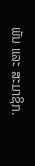ພັນ ແລະ ສະມາຊິກ.